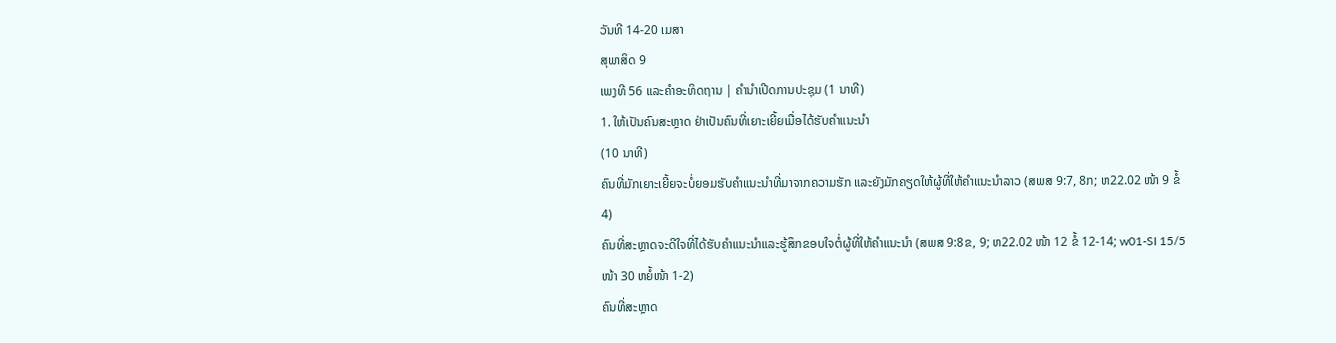ວັນທີ 14-20 ເມສາ
ສຸພາສິດ 9
ເພງທີ 56 ແລະຄຳອະທິດຖານ | ຄຳນຳເປີດການປະຊຸມ (1 ນາທີ)
1. ໃຫ້ເປັນຄົນສະຫຼາດ ຢ່າເປັນຄົນທີ່ເຍາະເຍີ້ຍເມື່ອໄດ້ຮັບຄຳແນະນຳ
(10 ນາທີ)
ຄົນທີ່ມັກເຍາະເຍີ້ຍຈະບໍ່ຍອມຮັບຄຳແນະນຳທີ່ມາຈາກຄວາມຮັກ ແລະຍັງມັກຄຽດໃຫ້ຜູ້ທີ່ໃຫ້ຄຳແນະນຳລາວ (ສພສ 9:7, 8ກ; ຫ22.02 ໜ້າ 9 ຂໍ້ 4)
ຄົນທີ່ສະຫຼາດຈະດີໃຈທີ່ໄດ້ຮັບຄຳແນະນຳແລະຮູ້ສຶກຂອບໃຈຕໍ່ຜູ້ທີ່ໃຫ້ຄຳແນະນຳ (ສພສ 9:8ຂ, 9; ຫ22.02 ໜ້າ 12 ຂໍ້ 12-14; w01-SI 15/5 ໜ້າ 30 ຫຍໍ້ໜ້າ 1-2)
ຄົນທີ່ສະຫຼາດ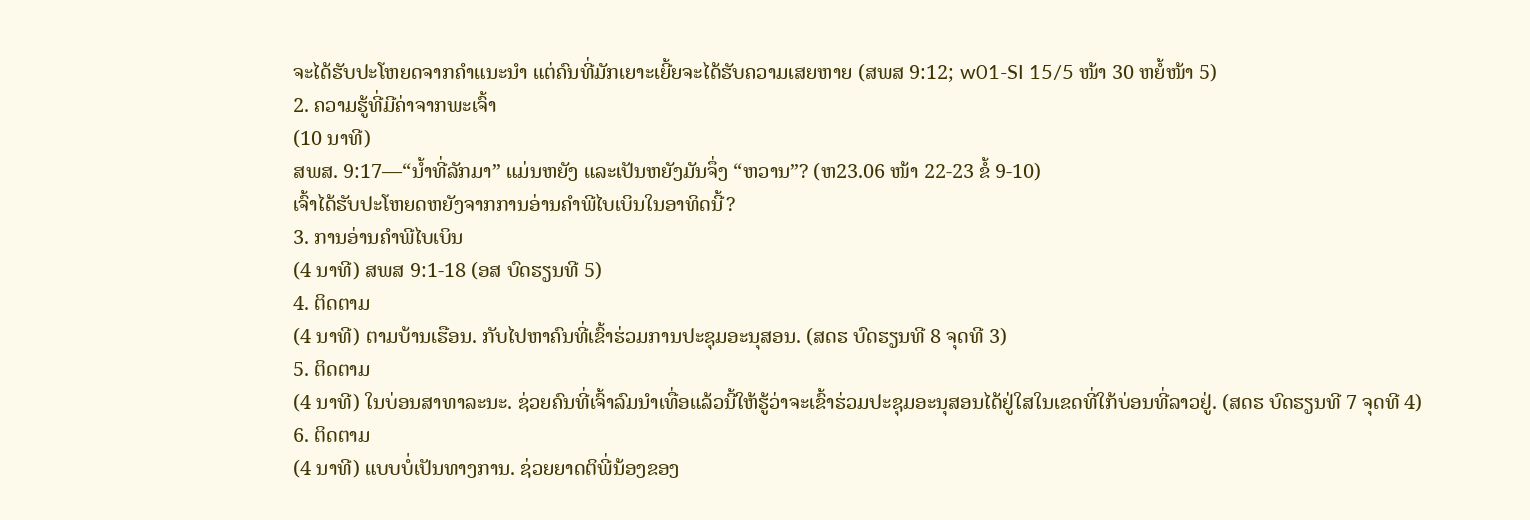ຈະໄດ້ຮັບປະໂຫຍດຈາກຄຳແນະນຳ ແຕ່ຄົນທີ່ມັກເຍາະເຍີ້ຍຈະໄດ້ຮັບຄວາມເສຍຫາຍ (ສພສ 9:12; w01-SI 15/5 ໜ້າ 30 ຫຍໍ້ໜ້າ 5)
2. ຄວາມຮູ້ທີ່ມີຄ່າຈາກພະເຈົ້າ
(10 ນາທີ)
ສພສ. 9:17—“ນ້ຳທີ່ລັກມາ” ແມ່ນຫຍັງ ແລະເປັນຫຍັງມັນຈຶ່ງ “ຫວານ”? (ຫ23.06 ໜ້າ 22-23 ຂໍ້ 9-10)
ເຈົ້າໄດ້ຮັບປະໂຫຍດຫຍັງຈາກການອ່ານຄຳພີໄບເບິນໃນອາທິດນີ້?
3. ການອ່ານຄຳພີໄບເບິນ
(4 ນາທີ) ສພສ 9:1-18 (ອສ ບົດຮຽນທີ 5)
4. ຕິດຕາມ
(4 ນາທີ) ຕາມບ້ານເຮືອນ. ກັບໄປຫາຄົນທີ່ເຂົ້າຮ່ວມການປະຊຸມອະນຸສອນ. (ສດຮ ບົດຮຽນທີ 8 ຈຸດທີ 3)
5. ຕິດຕາມ
(4 ນາທີ) ໃນບ່ອນສາທາລະນະ. ຊ່ວຍຄົນທີ່ເຈົ້າລົມນຳເທື່ອແລ້ວນີ້ໃຫ້ຮູ້ວ່າຈະເຂົ້າຮ່ວມປະຊຸມອະນຸສອນໄດ້ຢູ່ໃສໃນເຂດທີ່ໃກ້ບ່ອນທີ່ລາວຢູ່. (ສດຮ ບົດຮຽນທີ 7 ຈຸດທີ 4)
6. ຕິດຕາມ
(4 ນາທີ) ແບບບໍ່ເປັນທາງການ. ຊ່ວຍຍາດຕິພີ່ນ້ອງຂອງ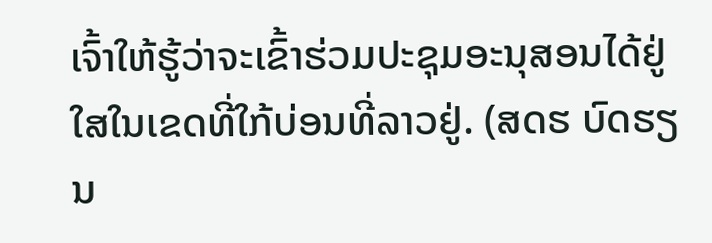ເຈົ້າໃຫ້ຮູ້ວ່າຈະເຂົ້າຮ່ວມປະຊຸມອະນຸສອນໄດ້ຢູ່ໃສໃນເຂດທີ່ໃກ້ບ່ອນທີ່ລາວຢູ່. (ສດຮ ບົດຮຽນ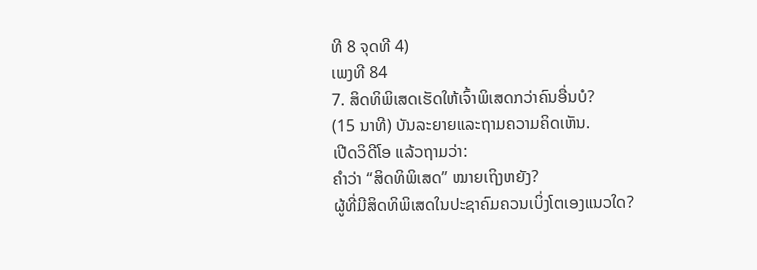ທີ 8 ຈຸດທີ 4)
ເພງທີ 84
7. ສິດທິພິເສດເຮັດໃຫ້ເຈົ້າພິເສດກວ່າຄົນອື່ນບໍ?
(15 ນາທີ) ບັນລະຍາຍແລະຖາມຄວາມຄິດເຫັນ.
ເປີດວິດີໂອ ແລ້ວຖາມວ່າ:
ຄຳວ່າ “ສິດທິພິເສດ” ໝາຍເຖິງຫຍັງ?
ຜູ້ທີ່ມີສິດທິພິເສດໃນປະຊາຄົມຄວນເບິ່ງໂຕເອງແນວໃດ?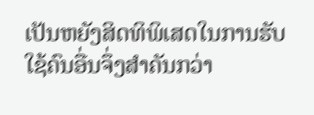ເປັນຫຍັງສິດທິພິເສດໃນການຮັບໃຊ້ຄົນອື່ນຈຶ່ງສຳຄັນກວ່າ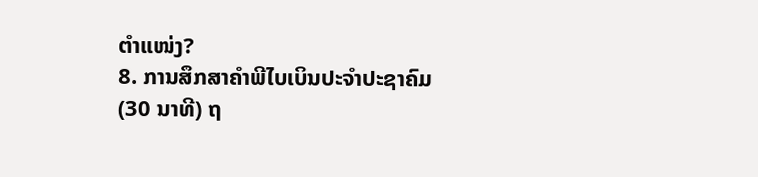ຕຳແໜ່ງ?
8. ການສຶກສາຄຳພີໄບເບິນປະຈຳປະຊາຄົມ
(30 ນາທີ) ຖ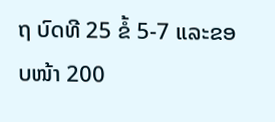ຖ ບົດທີ 25 ຂໍ້ 5-7 ແລະຂອບໜ້າ 200